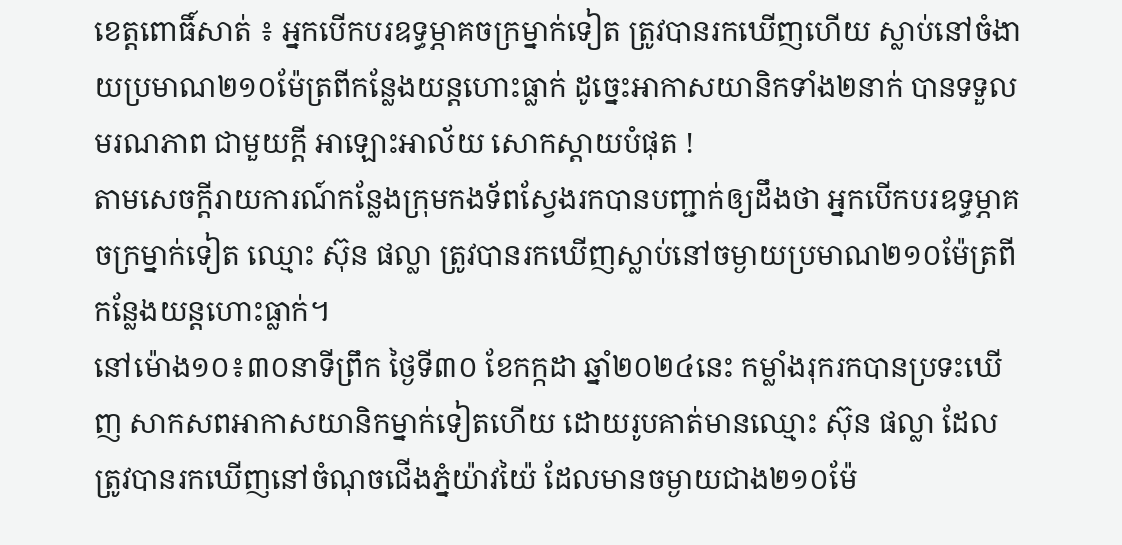ខេត្តពោធិ៍សាត់ ៖ អ្នកបើកបរឧទ្ធម្ភាគចក្រម្នាក់ទៀត ត្រូវបានរកឃើញហើយ ស្លាប់នៅចំងាយប្រមាណ២១០ម៉ែត្រពីកន្លែងយន្តហោះធ្លាក់ ដូច្នេះអាកាសយានិកទាំង២នាក់ បានទទួលមរណភាព ជាមួយក្តី អាឡោះអាល័យ សោកស្តាយបំផុត !
តាមសេចក្តីរាយការណ៍កន្លែងក្រុមកងទ័ពស្វែងរកបានបញ្ជាក់ឲ្យដឹងថា អ្នកបើកបរឧទ្ធម្ភាគចក្រម្នាក់ទៀត ឈ្មោះ ស៊ុន ផល្លា ត្រូវបានរកឃើញស្លាប់នៅចម្ងាយប្រមាណ២១០ម៉ែត្រពីកន្លែងយន្តហោះធ្លាក់។
នៅម៉ោង១០៖៣០នាទីព្រឹក ថ្ងៃទី៣០ ខែកក្កដា ឆ្នាំ២០២៤នេះ កម្លាំងរុករកបានប្រទះឃើញ សាកសពអាកាសយានិកម្នាក់ទៀតហើយ ដោយរូបគាត់មានឈ្មោះ ស៊ុន ផល្លា ដែលត្រូវបានរកឃើញនៅចំណុចជើងភ្នំយ៉ាវយ៉ៃ ដែលមានចម្ងាយជាង២១០ម៉ែ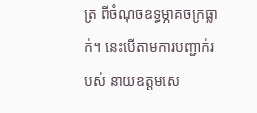ត្រ ពីចំណុចឧទ្ធម្ភាគចក្រធ្លាក់។ នេះបើតាមការបញ្ជាក់របស់ នាយឧត្តមសេ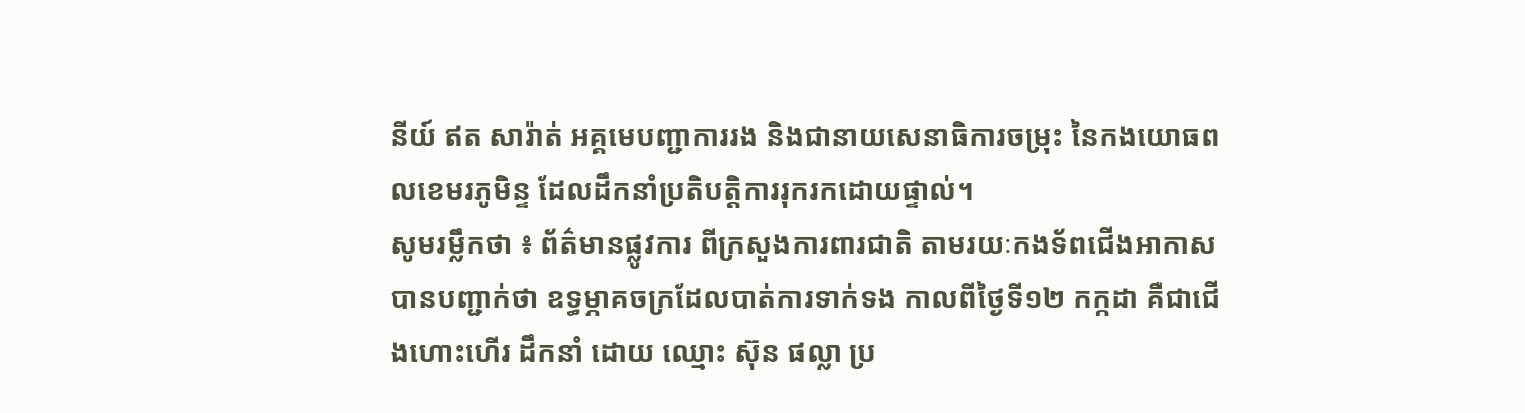នីយ៍ ឥត សារ៉ាត់ អគ្គមេបញ្ជាការរង និងជានាយសេនាធិការចម្រុះ នៃកងយោធពលខេមរភូមិន្ទ ដែលដឹកនាំប្រតិបត្តិការរុករកដោយផ្ទាល់។
សូមរម្លឹកថា ៖ ព័ត៌មានផ្លូវការ ពីក្រសួងការពារជាតិ តាមរយៈកងទ័ពជើងអាកាស បានបញ្ជាក់ថា ឧទ្ធម្ភាគចក្រដែលបាត់ការទាក់ទង កាលពីថ្ងៃទី១២ កក្កដា គឺជាជើងហោះហើរ ដឹកនាំ ដោយ ឈ្មោះ ស៊ុន ផល្លា ប្រ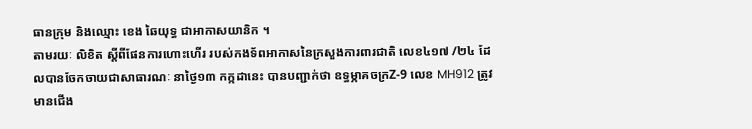ធានក្រុម និងឈ្មោះ ខេង ឆៃយុទ្ធ ជាអាកាសយានិក ។
តាមរយៈ លិខិត ស្ដីពីផែនការហោះហើរ របស់កងទ័ពអាកាសនៃក្រសួងការពារជាតិ លេខ៤១៧ /២៤ ដែលបានចែកចាយជាសាធារណៈ នាថ្ងៃ១៣ កក្កដានេះ បានបញ្ជាក់ថា ឧទ្ធម្ភាគចក្រZ-9 លេខ MH912 ត្រូវមានជើង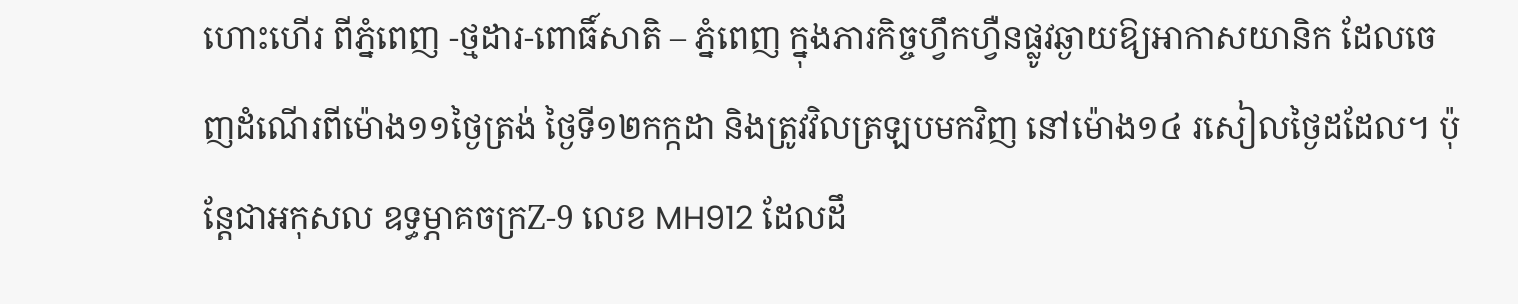ហោះហើរ ពីភ្នំពេញ -ថ្មដារ-ពោធិ៍សាតិ – ភ្នំពេញ ក្នុងភារកិច្ចហ្វឹកហ្វឺនផ្លូវឆ្ងាយឱ្យអាកាសយានិក ដែលចេញដំណើរពីម៉ោង១១ថ្ងៃត្រង់ ថ្ងៃទី១២កក្កដា និងត្រូវវិលត្រឡបមកវិញ នៅម៉ោង១៤ រសៀលថ្ងៃដដែល។ ប៉ុន្តែជាអកុសល ឧទ្ធម្ភាគចក្រZ-9 លេខ MH912 ដែលដឹ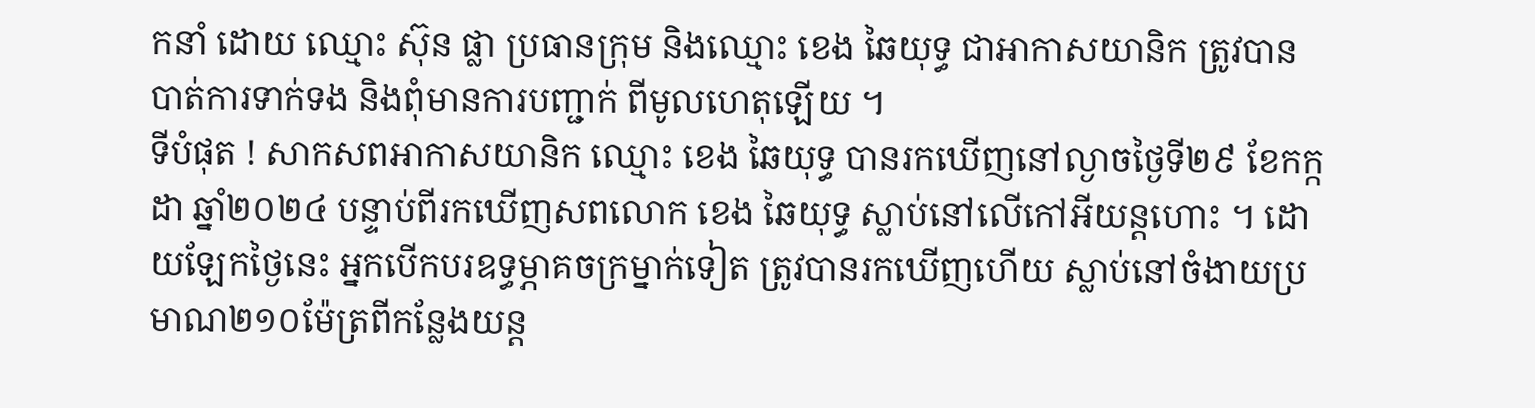កនាំ ដោយ ឈ្មោះ ស៊ុន ផ្លា ប្រធានក្រុម និងឈ្មោះ ខេង ឆៃយុទ្ធ ជាអាកាសយានិក ត្រូវបានបាត់ការទាក់ទង និងពុំមានការបញ្ជាក់ ពីមូលហេតុឡេីយ ។
ទីបំផុត ! សាកសពអាកាសយានិក ឈ្មោះ ខេង ឆៃយុទ្ធ បានរកឃើញនៅល្ងាចថ្ងៃទី២៩ ខែកក្កដា ឆ្នាំ២០២៤ បន្ទាប់ពីរកឃើញសពលោក ខេង ឆៃយុទ្ធ ស្លាប់នៅលើកៅអីយន្តហោះ ។ ដោយឡែកថ្ងៃនេះ អ្នកបើកបរឧទ្ធម្ភាគចក្រម្នាក់ទៀត ត្រូវបានរកឃើញហើយ ស្លាប់នៅចំងាយប្រមាណ២១០ម៉ែត្រពីកន្លែងយន្ត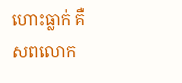ហោះធ្លាក់ គឺសពលោក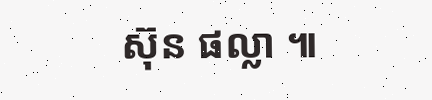ស៊ុន ផល្លា ៕